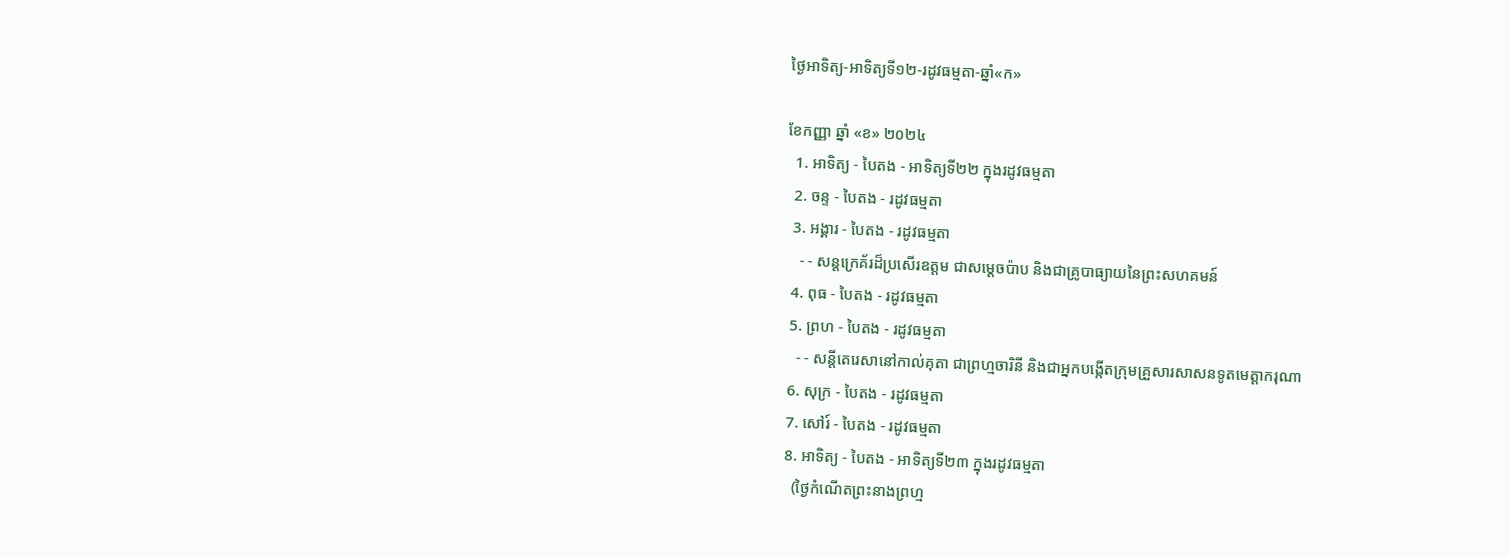ថ្ងៃអាទិត្យ-អាទិត្យទី១២-រដូវធម្មតា-ឆ្នាំ«ក»

ខែកញ្ញា ឆ្នាំ «ខ» ២០២៤
  1. អាទិត្យ - បៃតង - អាទិត្យទី២២ ក្នុងរដូវធម្មតា
  2. ចន្ទ - បៃតង - រដូវធម្មតា
  3. អង្គារ - បៃតង - រដូវធម្មតា
    - - សន្តក្រេគ័រដ៏ប្រសើរឧត្តម ជាសម្ដេចប៉ាប និងជាគ្រូបាធ្យាយនៃព្រះសហគមន៍
  4. ពុធ - បៃតង - រដូវធម្មតា
  5. ព្រហ - បៃតង - រដូវធម្មតា
    - - សន្តីតេរេសានៅកាល់គុតា ជាព្រហ្មចារិនី និងជាអ្នកបង្កើតក្រុមគ្រួសារសាសនទូតមេត្ដាករុណា
  6. សុក្រ - បៃតង - រដូវធម្មតា
  7. សៅរ៍ - បៃតង - រដូវធម្មតា
  8. អាទិត្យ - បៃតង - អាទិត្យទី២៣ ក្នុងរដូវធម្មតា
    (ថ្ងៃកំណើតព្រះនាងព្រហ្ម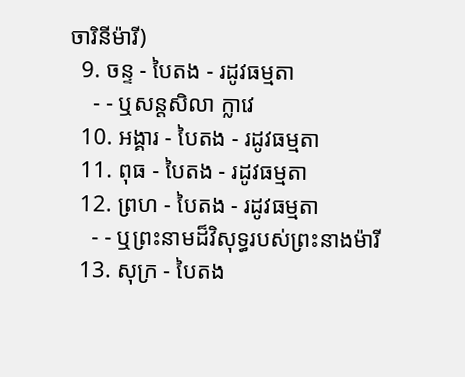ចារិនីម៉ារី)
  9. ចន្ទ - បៃតង - រដូវធម្មតា
    - - ឬសន្តសិលា ក្លាវេ
  10. អង្គារ - បៃតង - រដូវធម្មតា
  11. ពុធ - បៃតង - រដូវធម្មតា
  12. ព្រហ - បៃតង - រដូវធម្មតា
    - - ឬព្រះនាមដ៏វិសុទ្ធរបស់ព្រះនាងម៉ារី
  13. សុក្រ - បៃតង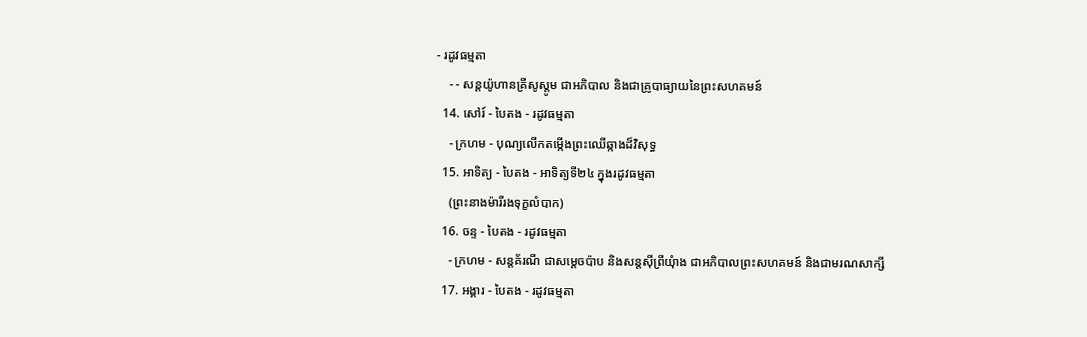- រដូវធម្មតា
    - - សន្តយ៉ូហានគ្រីសូស្តូម ជាអភិបាល និងជាគ្រូបាធ្យាយនៃព្រះសហគមន៍
  14. សៅរ៍ - បៃតង - រដូវធម្មតា
    - ក្រហម - បុណ្យលើកតម្កើងព្រះឈើឆ្កាងដ៏វិសុទ្ធ
  15. អាទិត្យ - បៃតង - អាទិត្យទី២៤ ក្នុងរដូវធម្មតា
    (ព្រះនាងម៉ារីរងទុក្ខលំបាក)
  16. ចន្ទ - បៃតង - រដូវធម្មតា
    - ក្រហម - សន្តគ័រណី ជាសម្ដេចប៉ាប និងសន្តស៊ីព្រីយុំាង ជាអភិបាលព្រះសហគមន៍ និងជាមរណសាក្សី
  17. អង្គារ - បៃតង - រដូវធម្មតា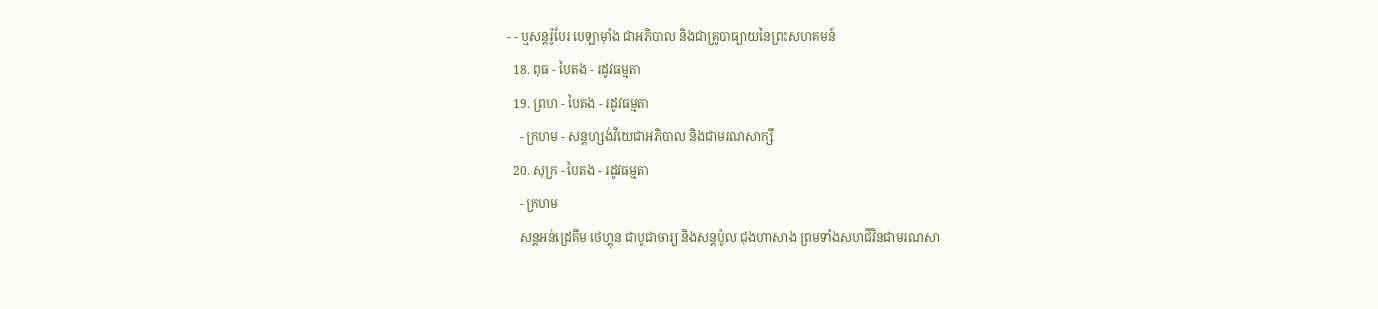- - ឬសន្តរ៉ូបែរ បេឡាម៉ាំង ជាអភិបាល និងជាគ្រូបាធ្យាយនៃព្រះសហគមន៍
  18. ពុធ - បៃតង - រដូវធម្មតា
  19. ព្រហ - បៃតង - រដូវធម្មតា
    - ក្រហម - សន្តហ្សង់វីយេជាអភិបាល និងជាមរណសាក្សី
  20. សុក្រ - បៃតង - រដូវធម្មតា
    - ក្រហម
    សន្តអន់ដ្រេគីម ថេហ្គុន ជាបូជាចារ្យ និងសន្តប៉ូល ជុងហាសាង ព្រមទាំងសហជីវិនជាមរណសា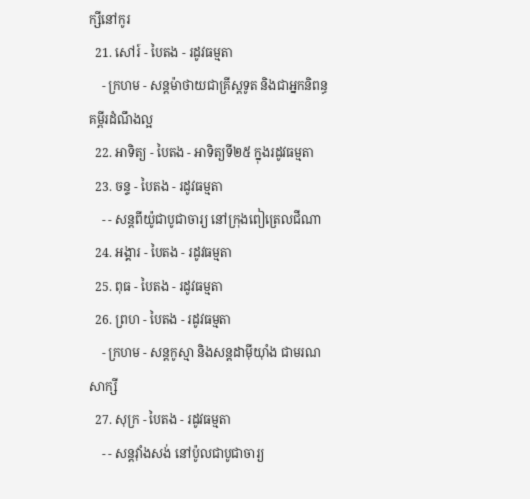ក្សីនៅកូរ
  21. សៅរ៍ - បៃតង - រដូវធម្មតា
    - ក្រហម - សន្តម៉ាថាយជាគ្រីស្តទូត និងជាអ្នកនិពន្ធគម្ពីរដំណឹងល្អ
  22. អាទិត្យ - បៃតង - អាទិត្យទី២៥ ក្នុងរដូវធម្មតា
  23. ចន្ទ - បៃតង - រដូវធម្មតា
    - - សន្តពីយ៉ូជាបូជាចារ្យ នៅក្រុងពៀត្រេលជីណា
  24. អង្គារ - បៃតង - រដូវធម្មតា
  25. ពុធ - បៃតង - រដូវធម្មតា
  26. ព្រហ - បៃតង - រដូវធម្មតា
    - ក្រហម - សន្តកូស្មា និងសន្តដាម៉ីយុាំង ជាមរណសាក្សី
  27. សុក្រ - បៃតង - រដូវធម្មតា
    - - សន្តវុាំងសង់ នៅប៉ូលជាបូជាចារ្យ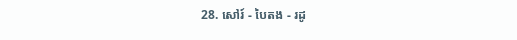28. សៅរ៍ - បៃតង - រដូ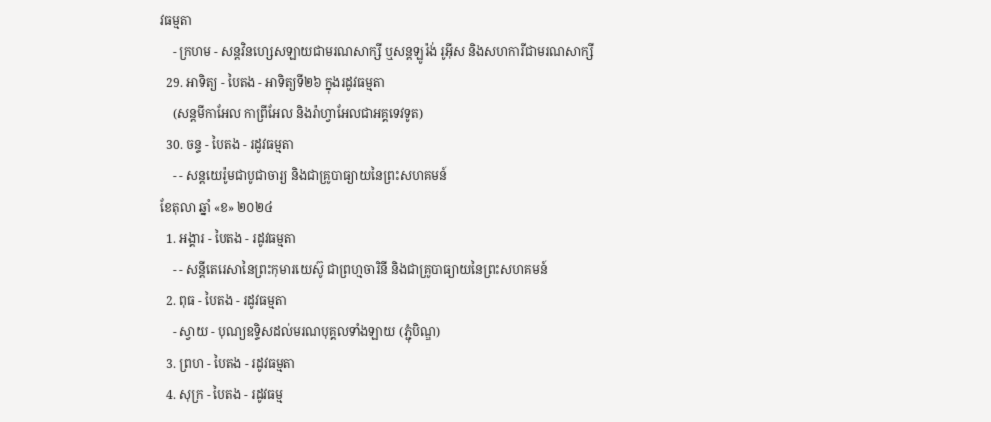វធម្មតា
    - ក្រហម - សន្តវិនហ្សេសឡាយជាមរណសាក្សី ឬសន្តឡូរ៉ង់ រូអ៊ីស និងសហការីជាមរណសាក្សី
  29. អាទិត្យ - បៃតង - អាទិត្យទី២៦ ក្នុងរដូវធម្មតា
    (សន្តមីកាអែល កាព្រីអែល និងរ៉ាហ្វាអែលជាអគ្គទេវទូត)
  30. ចន្ទ - បៃតង - រដូវធម្មតា
    - - សន្ដយេរ៉ូមជាបូជាចារ្យ និងជាគ្រូបាធ្យាយនៃព្រះសហគមន៍
ខែតុលា ឆ្នាំ «ខ» ២០២៤
  1. អង្គារ - បៃតង - រដូវធម្មតា
    - - សន្តីតេរេសានៃព្រះកុមារយេស៊ូ ជាព្រហ្មចារិនី និងជាគ្រូបាធ្យាយនៃព្រះសហគមន៍
  2. ពុធ - បៃតង - រដូវធម្មតា
    - ស្វាយ - បុណ្យឧទ្ទិសដល់មរណបុគ្គលទាំងឡាយ (ភ្ជុំបិណ្ឌ)
  3. ព្រហ - បៃតង - រដូវធម្មតា
  4. សុក្រ - បៃតង - រដូវធម្ម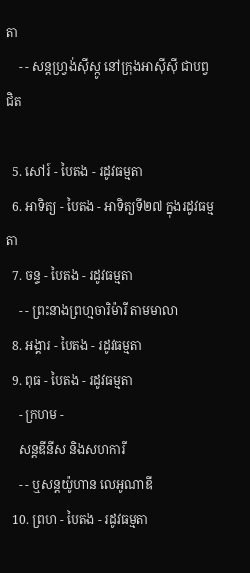តា
    - - សន្តហ្វ្រង់ស៊ីស្កូ នៅក្រុងអាស៊ីស៊ី ជាបព្វជិត

  5. សៅរ៍ - បៃតង - រដូវធម្មតា
  6. អាទិត្យ - បៃតង - អាទិត្យទី២៧ ក្នុងរដូវធម្មតា
  7. ចន្ទ - បៃតង - រដូវធម្មតា
    - - ព្រះនាងព្រហ្មចារិម៉ារី តាមមាលា
  8. អង្គារ - បៃតង - រដូវធម្មតា
  9. ពុធ - បៃតង - រដូវធម្មតា
    - ក្រហម -
    សន្តឌីនីស និងសហការី
    - - ឬសន្តយ៉ូហាន លេអូណាឌី
  10. ព្រហ - បៃតង - រដូវធម្មតា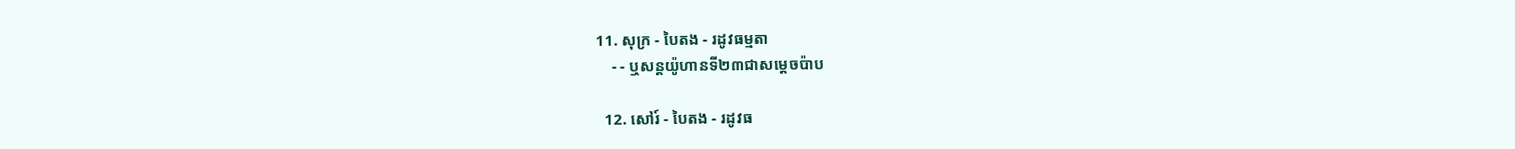11. សុក្រ - បៃតង - រដូវធម្មតា
    - - ឬសន្តយ៉ូហានទី២៣ជាសម្តេចប៉ាប

  12. សៅរ៍ - បៃតង - រដូវធ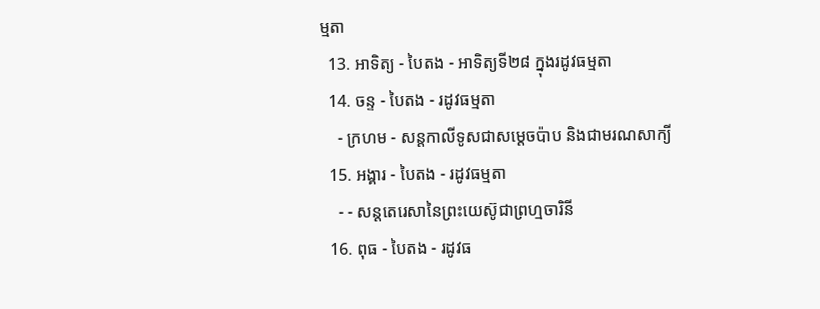ម្មតា
  13. អាទិត្យ - បៃតង - អាទិត្យទី២៨ ក្នុងរដូវធម្មតា
  14. ចន្ទ - បៃតង - រដូវធម្មតា
    - ក្រហម - សន្ដកាលីទូសជាសម្ដេចប៉ាប និងជាមរណសាក្យី
  15. អង្គារ - បៃតង - រដូវធម្មតា
    - - សន្តតេរេសានៃព្រះយេស៊ូជាព្រហ្មចារិនី
  16. ពុធ - បៃតង - រដូវធ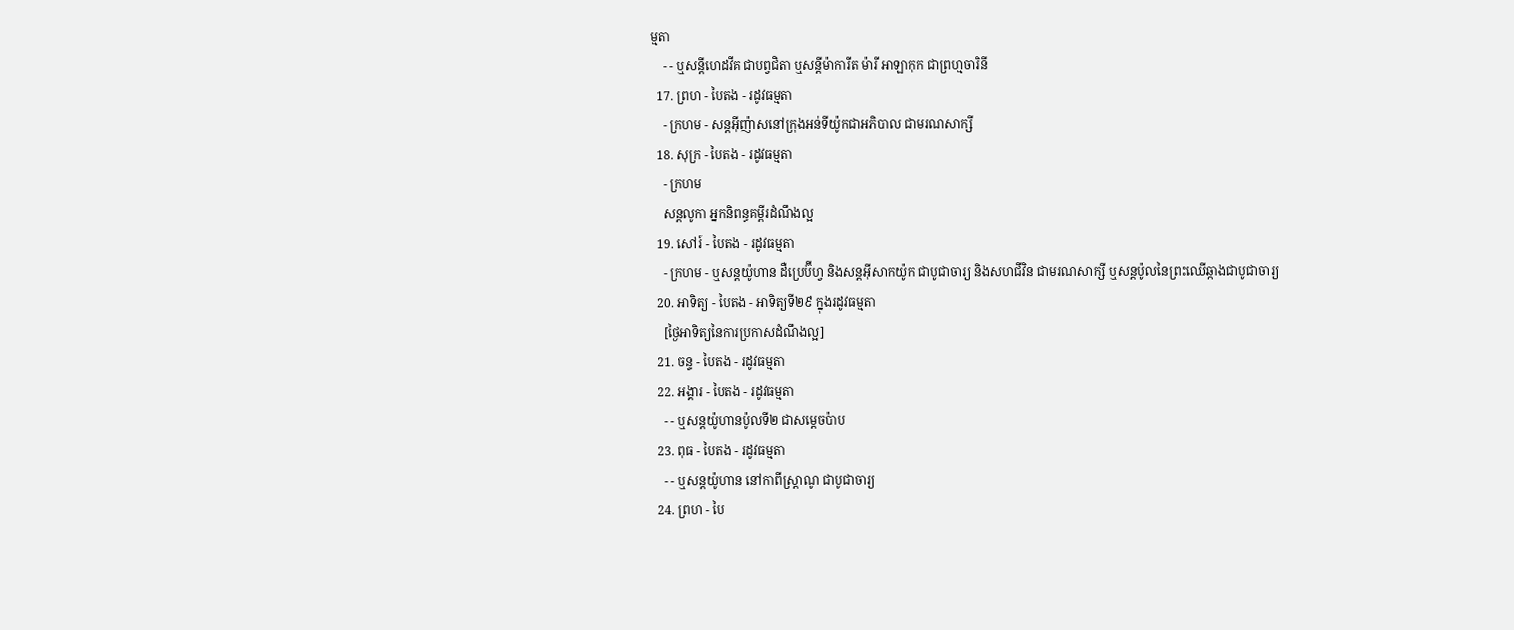ម្មតា
    - - ឬសន្ដីហេដវីគ ជាបព្វជិតា ឬសន្ដីម៉ាការីត ម៉ារី អាឡាកុក ជាព្រហ្មចារិនី
  17. ព្រហ - បៃតង - រដូវធម្មតា
    - ក្រហម - សន្តអ៊ីញ៉ាសនៅក្រុងអន់ទីយ៉ូកជាអភិបាល ជាមរណសាក្សី
  18. សុក្រ - បៃតង - រដូវធម្មតា
    - ក្រហម
    សន្តលូកា អ្នកនិពន្ធគម្ពីរដំណឹងល្អ
  19. សៅរ៍ - បៃតង - រដូវធម្មតា
    - ក្រហម - ឬសន្ដយ៉ូហាន ដឺប្រេប៊ីហ្វ និងសន្ដអ៊ីសាកយ៉ូក ជាបូជាចារ្យ និងសហជីវិន ជាមរណសាក្សី ឬសន្ដប៉ូលនៃព្រះឈើឆ្កាងជាបូជាចារ្យ
  20. អាទិត្យ - បៃតង - អាទិត្យទី២៩ ក្នុងរដូវធម្មតា
    [ថ្ងៃអាទិត្យនៃការប្រកាសដំណឹងល្អ]
  21. ចន្ទ - បៃតង - រដូវធម្មតា
  22. អង្គារ - បៃតង - រដូវធម្មតា
    - - ឬសន្តយ៉ូហានប៉ូលទី២ ជាសម្ដេចប៉ាប
  23. ពុធ - បៃតង - រដូវធម្មតា
    - - ឬសន្ដយ៉ូហាន នៅកាពីស្រ្ដាណូ ជាបូជាចារ្យ
  24. ព្រហ - បៃ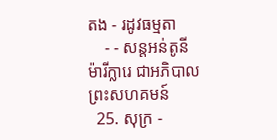តង - រដូវធម្មតា
    - - សន្តអន់តូនី ម៉ារីក្លារេ ជាអភិបាលព្រះសហគមន៍
  25. សុក្រ -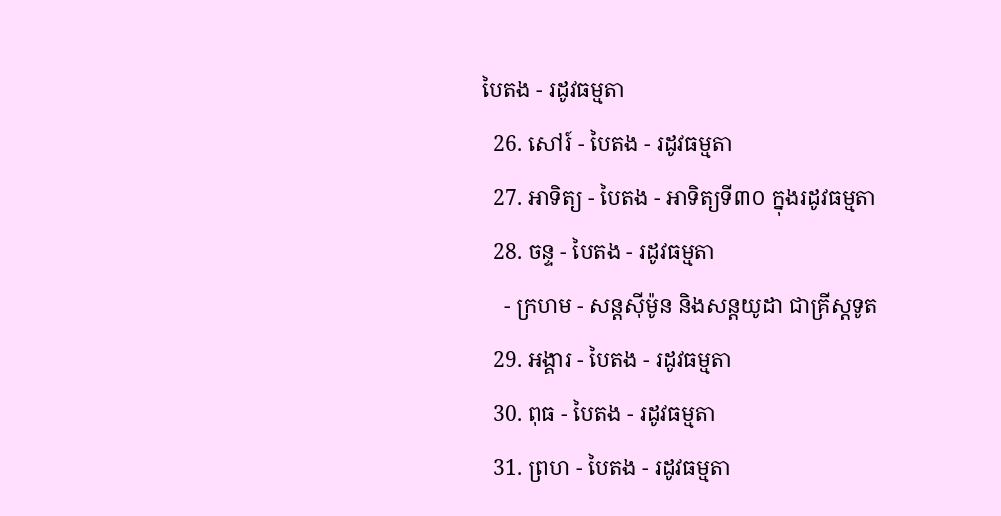បៃតង - រដូវធម្មតា
  26. សៅរ៍ - បៃតង - រដូវធម្មតា
  27. អាទិត្យ - បៃតង - អាទិត្យទី៣០ ក្នុងរដូវធម្មតា
  28. ចន្ទ - បៃតង - រដូវធម្មតា
    - ក្រហម - សន្ដស៊ីម៉ូន និងសន្ដយូដា ជាគ្រីស្ដទូត
  29. អង្គារ - បៃតង - រដូវធម្មតា
  30. ពុធ - បៃតង - រដូវធម្មតា
  31. ព្រហ - បៃតង - រដូវធម្មតា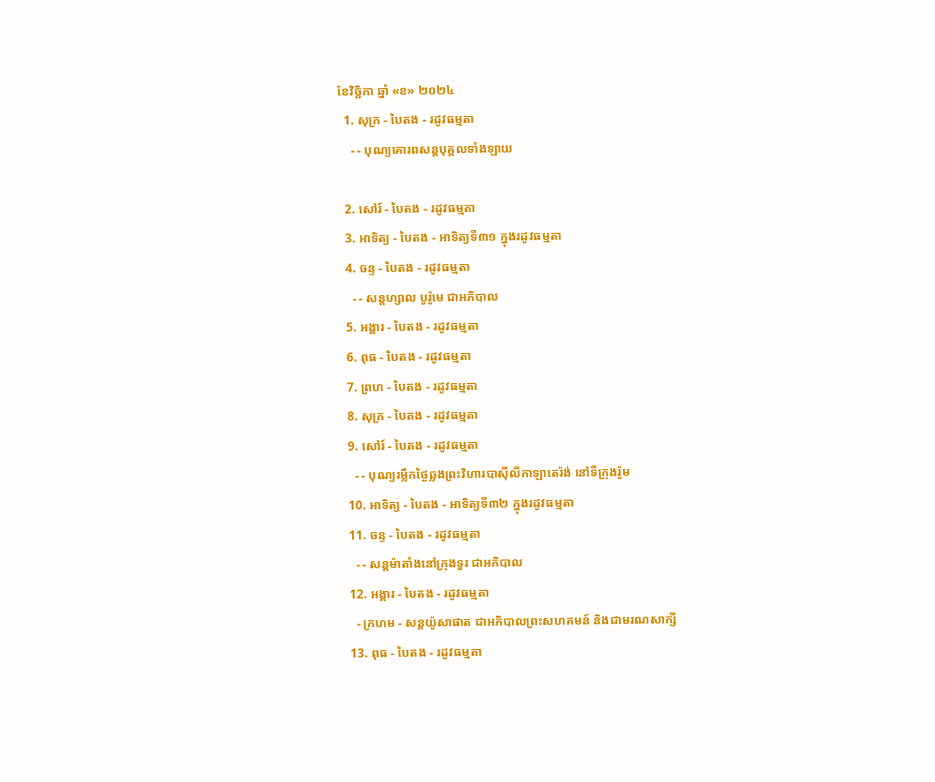ខែវិច្ឆិកា ឆ្នាំ «ខ» ២០២៤
  1. សុក្រ - បៃតង - រដូវធម្មតា
    - - បុណ្យគោរពសន្ដបុគ្គលទាំងឡាយ

  2. សៅរ៍ - បៃតង - រដូវធម្មតា
  3. អាទិត្យ - បៃតង - អាទិត្យទី៣១ ក្នុងរដូវធម្មតា
  4. ចន្ទ - បៃតង - រដូវធម្មតា
    - - សន្ដហ្សាល បូរ៉ូមេ ជាអភិបាល
  5. អង្គារ - បៃតង - រដូវធម្មតា
  6. ពុធ - បៃតង - រដូវធម្មតា
  7. ព្រហ - បៃតង - រដូវធម្មតា
  8. សុក្រ - បៃតង - រដូវធម្មតា
  9. សៅរ៍ - បៃតង - រដូវធម្មតា
    - - បុណ្យរម្លឹកថ្ងៃឆ្លងព្រះវិហារបាស៊ីលីកាឡាតេរ៉ង់ នៅទីក្រុងរ៉ូម
  10. អាទិត្យ - បៃតង - អាទិត្យទី៣២ ក្នុងរដូវធម្មតា
  11. ចន្ទ - បៃតង - រដូវធម្មតា
    - - សន្ដម៉ាតាំងនៅក្រុងទួរ ជាអភិបាល
  12. អង្គារ - បៃតង - រដូវធម្មតា
    - ក្រហម - សន្ដយ៉ូសាផាត ជាអភិបាលព្រះសហគមន៍ និងជាមរណសាក្សី
  13. ពុធ - បៃតង - រដូវធម្មតា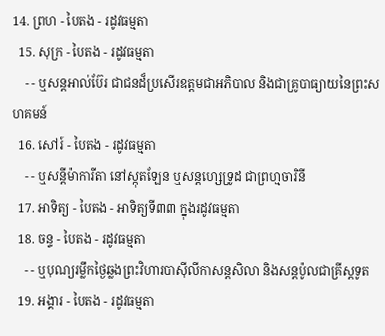14. ព្រហ - បៃតង - រដូវធម្មតា
  15. សុក្រ - បៃតង - រដូវធម្មតា
    - - ឬសន្ដអាល់ប៊ែរ ជាជនដ៏ប្រសើរឧត្ដមជាអភិបាល និងជាគ្រូបាធ្យាយនៃព្រះសហគមន៍
  16. សៅរ៍ - បៃតង - រដូវធម្មតា
    - - ឬសន្ដីម៉ាការីតា នៅស្កុតឡែន ឬសន្ដហ្សេទ្រូដ ជាព្រហ្មចារិនី
  17. អាទិត្យ - បៃតង - អាទិត្យទី៣៣ ក្នុងរដូវធម្មតា
  18. ចន្ទ - បៃតង - រដូវធម្មតា
    - - ឬបុណ្យរម្លឹកថ្ងៃឆ្លងព្រះវិហារបាស៊ីលីកាសន្ដសិលា និងសន្ដប៉ូលជាគ្រីស្ដទូត
  19. អង្គារ - បៃតង - រដូវធម្មតា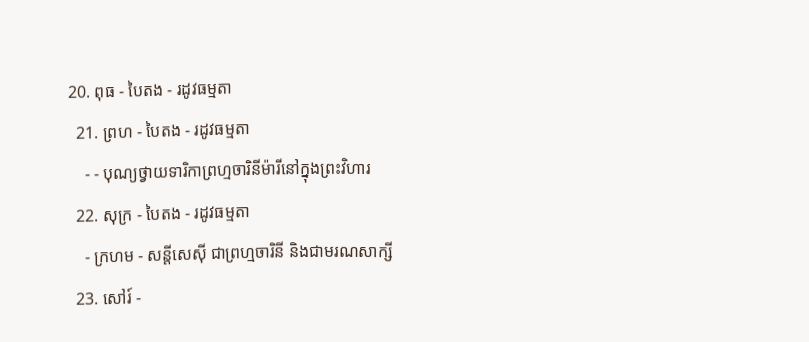20. ពុធ - បៃតង - រដូវធម្មតា
  21. ព្រហ - បៃតង - រដូវធម្មតា
    - - បុណ្យថ្វាយទារិកាព្រហ្មចារិនីម៉ារីនៅក្នុងព្រះវិហារ
  22. សុក្រ - បៃតង - រដូវធម្មតា
    - ក្រហម - សន្ដីសេស៊ី ជាព្រហ្មចារិនី និងជាមរណសាក្សី
  23. សៅរ៍ -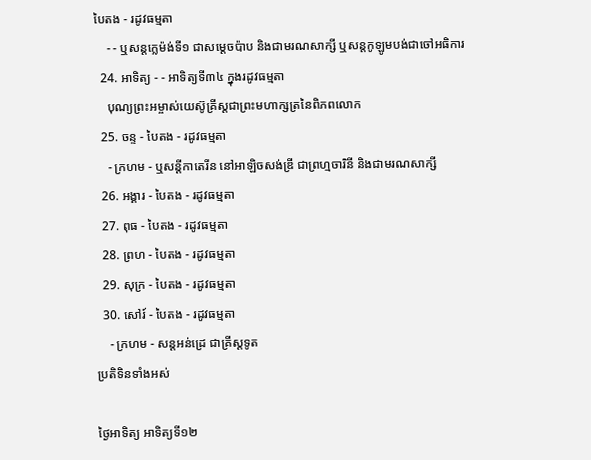បៃតង - រដូវធម្មតា
    - - ឬសន្ដក្លេម៉ង់ទី១ ជាសម្ដេចប៉ាប និងជាមរណសាក្សី ឬសន្ដកូឡូមបង់ជាចៅអធិការ
  24. អាទិត្យ - - អាទិត្យទី៣៤ ក្នុងរដូវធម្មតា
    បុណ្យព្រះអម្ចាស់យេស៊ូគ្រីស្ដជាព្រះមហាក្សត្រនៃពិភពលោក
  25. ចន្ទ - បៃតង - រដូវធម្មតា
    - ក្រហម - ឬសន្ដីកាតេរីន នៅអាឡិចសង់ឌ្រី ជាព្រហ្មចារិនី និងជាមរណសាក្សី
  26. អង្គារ - បៃតង - រដូវធម្មតា
  27. ពុធ - បៃតង - រដូវធម្មតា
  28. ព្រហ - បៃតង - រដូវធម្មតា
  29. សុក្រ - បៃតង - រដូវធម្មតា
  30. សៅរ៍ - បៃតង - រដូវធម្មតា
    - ក្រហម - សន្ដអន់ដ្រេ ជាគ្រីស្ដទូត
ប្រតិទិនទាំងអស់

ថ្ងៃអាទិត្យ អាទិត្យទី១២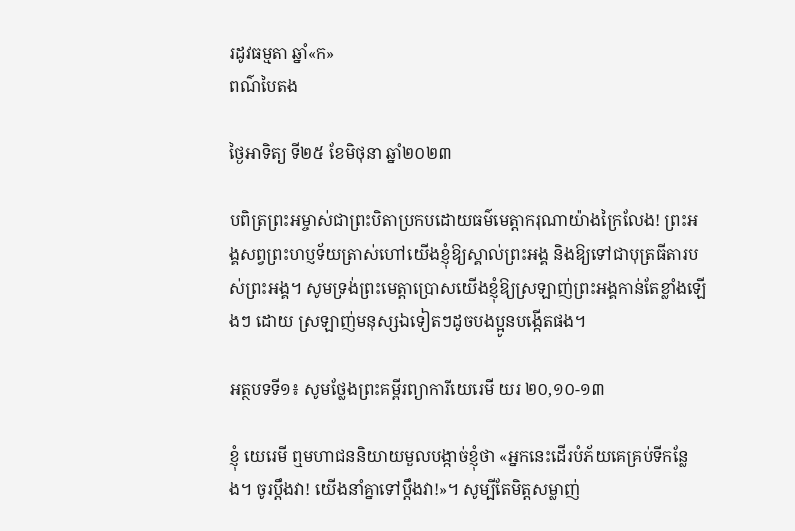រដូវធម្មតា ឆ្នាំ«ក»
ពណ៌បៃតង

ថ្ងៃអាទិត្យ ទី២៥ ខែមិថុនា ឆ្នាំ២០២៣

បពិត្រព្រះអម្ចាស់ជាព្រះបិតាប្រកបដោយធម៌មេត្តាករុណាយ៉ាងក្រៃលែង! ព្រះអង្គសព្វព្រះហប្ញទ័យត្រាស់ហៅយើងខ្ញុំឱ្យស្គាល់ព្រះអង្គ និងឱ្យទៅជាបុត្រធីតារបស់ព្រះអង្គ។ សូមទ្រង់ព្រះមេត្តាប្រោសយើងខ្ញុំឱ្យស្រឡាញ់ព្រះអង្គកាន់តែខ្លាំងឡើងៗ ដោយ ស្រឡាញ់មនុស្សឯទៀតៗដូចបងប្អូនបង្កើតផង។

អត្ថបទទី១៖ សូមថ្លែងព្រះគម្ពីរព្យាការីយេរេមី យរ ២០,១០-១៣

ខ្ញុំ យេរេមី ឮមហាជននិយាយមួលបង្កាច់ខ្ញុំថា «អ្នកនេះដើរបំភ័យគេគ្រប់ទីកន្លែង។ ចូរប្តឹងវា! យើងនាំគ្នាទៅប្តឹងវា!»។ សូម្បីតែមិត្តសម្លាញ់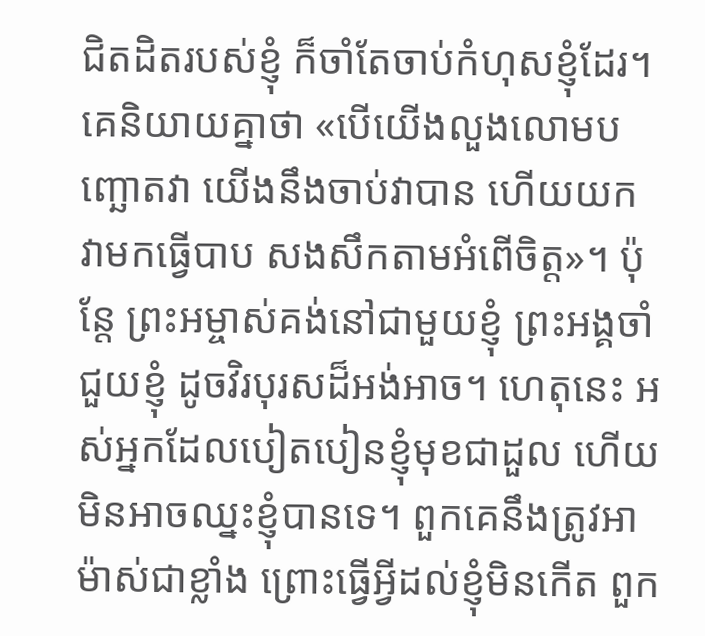ជិតដិតរបស់ខ្ញុំ ក៏ចាំតែចាប់កំហុសខ្ញុំដែរ។ គេនិយាយគ្នាថា «បើយើងលួងលោមបញ្ឆោតវា យើងនឹងចាប់វាបាន ហើយយក វាមកធ្វើបាប សងសឹកតាមអំពើចិត្ត»។ ប៉ុន្តែ ព្រះអម្ចាស់គង់នៅជាមួយខ្ញុំ ព្រះអង្គចាំជួយខ្ញុំ ដូចវិរបុរសដ៏អង់អាច។ ហេតុនេះ អស់អ្នកដែលបៀតបៀនខ្ញុំមុខជាដួល ហើយមិនអាចឈ្នះខ្ញុំបានទេ។ ពួកគេនឹងត្រូវអាម៉ាស់ជាខ្លាំង ព្រោះធ្វើអ្វីដល់ខ្ញុំមិនកើត ពួក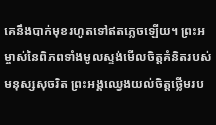គេនឹងបាក់មុខរហូតទៅឥតភ្លេចឡើយ។ ព្រះអម្ចាស់នៃពិភពទាំងមូលស្ទង់មើលចិត្តគំនិតរបស់មនុស្សសុចរិត ព្រះអង្គឈ្វេងយល់ចិត្តថ្លើមរប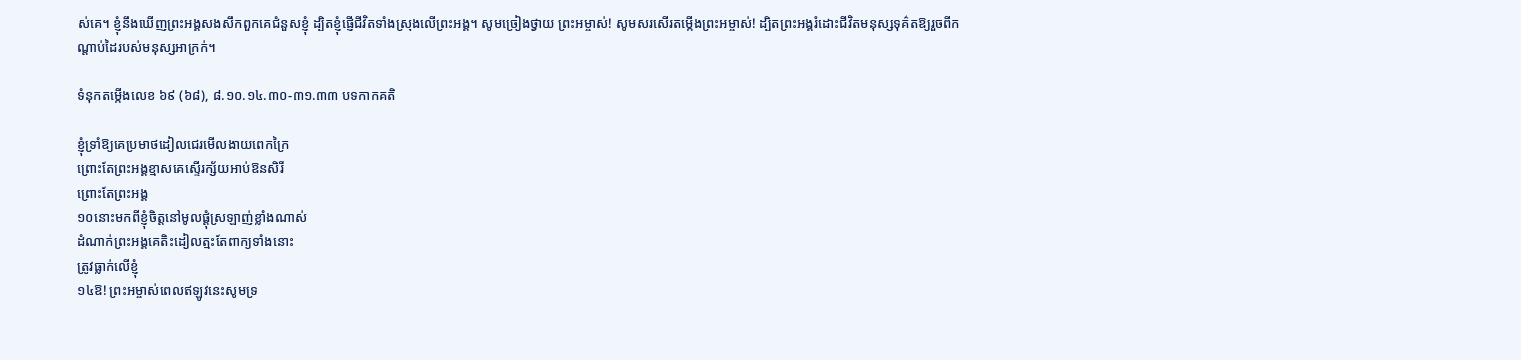ស់គេ។ ខ្ញុំនឹងឃើញព្រះអង្គសងសឹកពួកគេជំនួសខ្ញុំ ដ្បិតខ្ញុំផ្ញើជីវិតទាំងស្រុងលើព្រះអង្គ។ សូមច្រៀងថ្វាយ ព្រះអម្ចាស់! សូមសរសើរតម្កើងព្រះអម្ចាស់! ដ្បិតព្រះអង្គរំដោះជីវិតមនុស្សទុគ៌តឱ្យរួចពីកណ្តាប់ដៃរបស់មនុស្សអាក្រក់។

ទំនុកតម្កើងលេខ ៦៩ (៦៨), ៨.១០.១៤.៣០-៣១.៣៣ បទកាកគតិ

ខ្ញុំទ្រាំឱ្យគេប្រមាថដៀលជេរមើលងាយពេកក្រៃ
ព្រោះតែព្រះអង្គខ្មាសគេស្ទើរក្ស័យអាប់ឱនសិរី
ព្រោះតែព្រះអង្គ
១០នោះមកពីខ្ញុំចិត្តនៅមូលផ្តុំស្រឡាញ់ខ្លាំងណាស់
ដំណាក់ព្រះអង្គគេតិះដៀលត្មះតែពាក្យទាំងនោះ
ត្រូវធ្លាក់លើខ្ញុំ
១៤ឱ! ព្រះអម្ចាស់ពេលឥឡូវនេះសូមទ្រ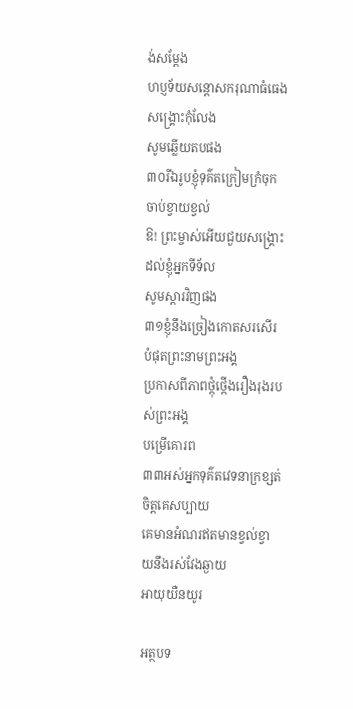ង់សម្តែង
ហប្ញទ័យសន្តោសករុណាធំធេងសង្គ្រោះកុំលែង
សូមឆ្លើយតបផង
៣០រីឯរូបខ្ញុំទុគ៌តក្រៀមក្រំចុកចាប់ខ្វាយខ្វល់
ឱ! ព្រះម្ចាស់អើយជួយសង្គ្រោះដល់ខ្ញុំអ្នកទីទ័ល
សូមស្តារវិញផង
៣១ខ្ញុំនឹងច្រៀងកោតសរសើរបំផុតព្រះនាមព្រះអង្គ
ប្រកាសពីភាពថ្កុំថ្កើងរឿងរុងរបស់ព្រះអង្គ
បម្រើគោរព
៣៣អស់អ្នកទុគ៌តវេទនាក្រខ្សត់ចិត្តគេសប្បាយ
គេមានអំណរឥតមានខ្វល់ខ្វាយនឹងរស់វែងឆ្ងាយ
អាយុយឺនយូរ

អត្ថបទ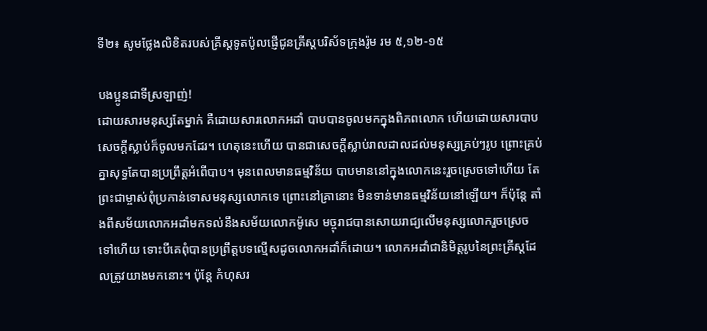ទី២៖ សូមថ្លែងលិខិតរបស់គ្រីស្តទូតប៉ូលផ្ញើជូនគ្រីស្តបរិស័ទក្រុងរ៉ូម រម ៥,១២-១៥

បងប្អូនជាទីស្រឡាញ់!
ដោយសារមនុស្សតែម្នាក់ គឺដោយសារលោកអដាំ បាបបានចូលមកក្នុងពិភពលោក ហើយដោយសារបាប សេចក្តីស្លាប់ក៏ចូលមកដែរ។ ហេតុនេះហើយ បានជាសេចក្តីស្លាប់រាលដាលដល់មនុស្សគ្រប់ៗរូប ព្រោះគ្រប់គ្នាសុទ្ធតែបានប្រព្រឹត្តអំពើបាប។ មុនពេលមានធម្មវិន័យ បាបមាននៅក្នុងលោកនេះរួចស្រេចទៅហើយ តែព្រះជាម្ចាស់ពុំប្រកាន់ទោសមនុស្សលោកទេ ព្រោះនៅគ្រានោះ មិនទាន់មានធម្មវិន័យនៅឡើយ។ ក៏ប៉ុន្តែ តាំងពីសម័យលោកអដាំមកទល់នឹងសម័យលោកម៉ូសេ មច្ចុរាជបានសោយរាជ្យលើមនុស្សលោករួចស្រេចទៅហើយ ទោះបីគេពុំបានប្រព្រឹត្តបទល្មើសដូចលោកអដាំក៏ដោយ។ លោកអដាំជានិមិត្តរូបនៃព្រះគ្រីស្តដែលត្រូវយាងមកនោះ។ ប៉ុន្តែ កំហុសរ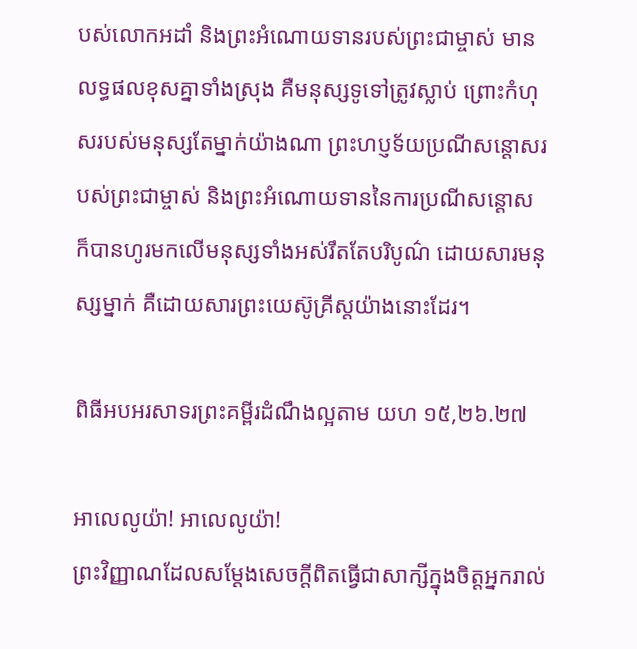បស់លោកអដាំ និងព្រះអំណោយទានរបស់ព្រះជាម្ចាស់ មានលទ្ធផលខុសគ្នាទាំងស្រុង គឺមនុស្សទូទៅត្រូវស្លាប់ ព្រោះកំហុសរបស់មនុស្សតែម្នាក់យ៉ាងណា ព្រះហប្ញទ័យប្រណីសន្តោសរបស់ព្រះជាម្ចាស់ និងព្រះអំណោយទាននៃការប្រណីសន្តោស ក៏បានហូរមកលើមនុស្សទាំងអស់រឹតតែបរិបូណ៌ ដោយសារមនុស្សម្នាក់ គឺដោយសារព្រះយេស៊ូគ្រីស្តយ៉ាងនោះដែរ។

ពិធីអបអរសាទរព្រះគម្ពីរដំណឹងល្អតាម យហ ១៥,២៦.២៧

អាលេលូយ៉ា! អាលេលូយ៉ា!
ព្រះវិញ្ញាណដែលសម្តែងសេចក្តីពិតធ្វើជាសាក្សីក្នុងចិត្តអ្នករាល់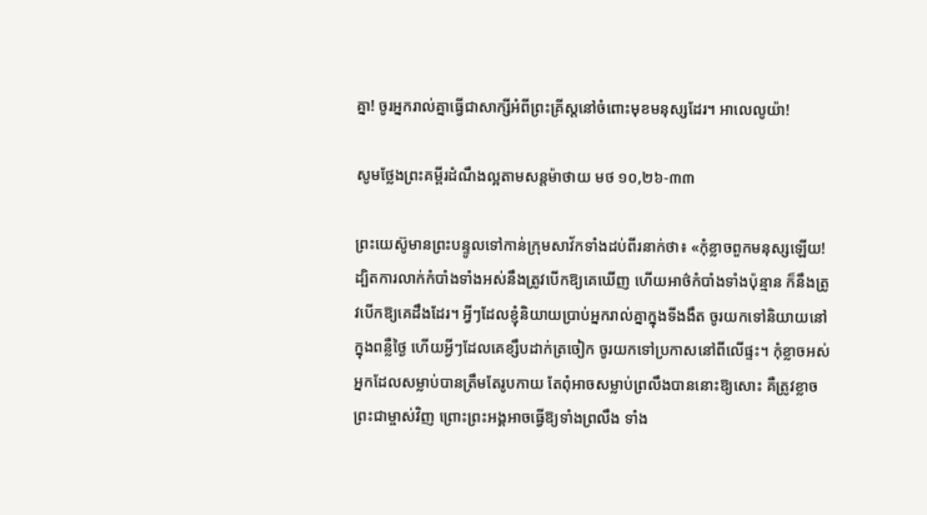គ្នា! ចូរអ្នករាល់គ្នាធ្វើជាសាក្សីអំពីព្រះគ្រីស្តនៅចំពោះមុខមនុស្សដែរ។ អាលេលូយ៉ា!

សូមថ្លែងព្រះគម្ពីរដំណឹងល្អតាមសន្តម៉ាថាយ មថ ១០,២៦-៣៣

ព្រះយេស៊ូមានព្រះបន្ទូលទៅកាន់ក្រុមសាវ័កទាំងដប់ពីរនាក់ថា៖ «កុំខ្លាចពួកមនុស្សឡើយ! ដ្បិតការលាក់កំបាំងទាំងអស់នឹងត្រូវបើកឱ្យគេឃើញ ហើយអាថ៌កំបាំងទាំងប៉ុន្មាន ក៏នឹងត្រូវបើកឱ្យគេដឹងដែរ។ អ្វីៗដែលខ្ញុំនិយាយប្រាប់អ្នករាល់គ្នាក្នុងទីងងឹត ចូរយកទៅនិយាយនៅក្នុងពន្លឺថ្ងៃ ហើយអ្វីៗដែលគេខ្សឹបដាក់ត្រចៀក ចូរយកទៅប្រកាសនៅពីលើផ្ទះ។ កុំខ្លាចអស់អ្នកដែលសម្លាប់បានត្រឹមតែរូបកាយ តែពុំអាចសម្លាប់ព្រលឹងបាននោះឱ្យសោះ គឺត្រូវខ្លាចព្រះជាម្ចាស់វិញ ព្រោះព្រះអង្គអាចធ្វើឱ្យទាំងព្រលឹង ទាំង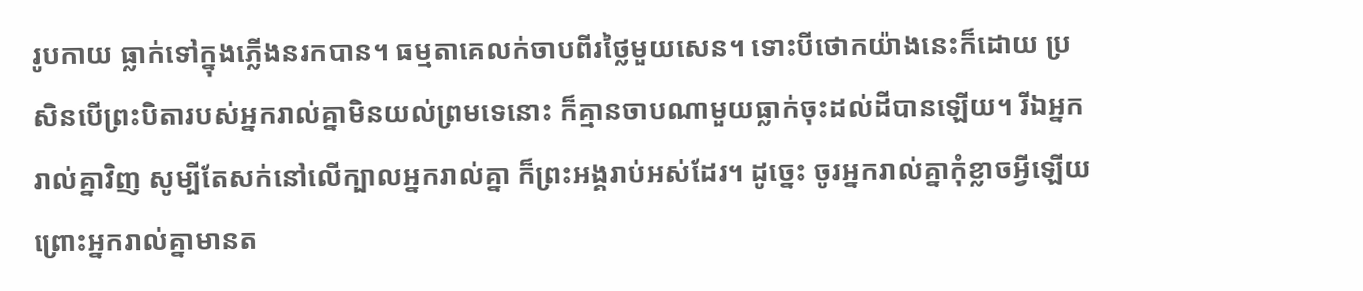រូបកាយ ធ្លាក់ទៅក្នុងភ្លើងនរកបាន។ ធម្មតាគេលក់ចាបពីរថ្លៃមួយសេន។ ទោះបីថោកយ៉ាងនេះក៏ដោយ ប្រសិនបើព្រះបិតារបស់អ្នករាល់គ្នាមិនយល់ព្រមទេនោះ ក៏គ្មានចាបណាមួយធ្លាក់ចុះដល់ដីបានឡើយ។ រីឯអ្នករាល់គ្នាវិញ សូម្បីតែសក់នៅលើក្បាលអ្នករាល់គ្នា ក៏ព្រះអង្គរាប់អស់ដែរ។ ដូច្នេះ ចូរអ្នករាល់គ្នាកុំខ្លាចអ្វីឡើយ ព្រោះអ្នករាល់គ្នាមានត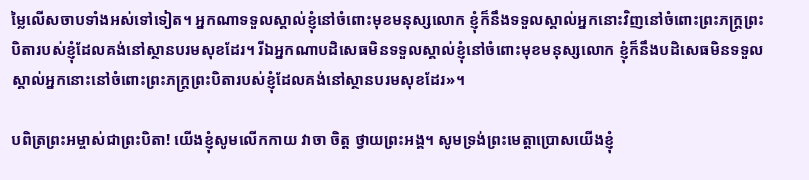ម្លៃលើសចាបទាំងអស់ទៅទៀត។ អ្នកណាទទួលស្គាល់ខ្ញុំនៅចំពោះមុខមនុស្សលោក ខ្ញុំក៏នឹងទទួលស្គាល់អ្នកនោះវិញនៅចំពោះព្រះភក្រ្តព្រះបិតារបស់ខ្ញុំដែលគង់នៅស្ថានបរមសុខដែរ។ រីឯអ្នកណាបដិសេធមិនទទួលស្គាល់ខ្ញុំនៅចំពោះមុខមនុស្សលោក ខ្ញុំក៏នឹងបដិសេធមិនទទួលស្គាល់អ្នកនោះនៅចំពោះព្រះភក្រ្តព្រះបិតារបស់ខ្ញុំដែលគង់នៅស្ថានបរមសុខដែរ»។

បពិត្រព្រះអម្ចាស់ជាព្រះបិតា! យើងខ្ញុំសូមលើកកាយ វាចា ចិត្ត ថ្វាយព្រះអង្គ។ សូមទ្រង់ព្រះមេត្តាប្រោសយើងខ្ញុំ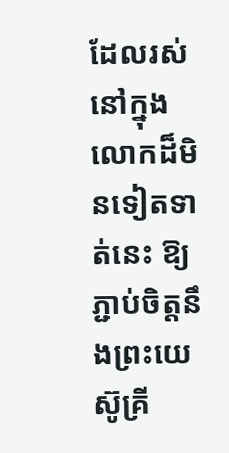ដែលរស់នៅក្នុងលោកដ៏មិនទៀតទាត់នេះ ឱ្យភ្ជាប់ចិត្តនឹងព្រះយេស៊ូគ្រី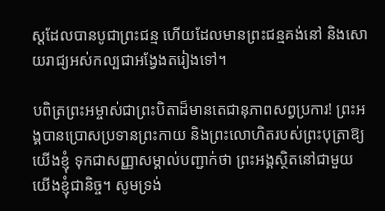ស្តដែលបានបូជាព្រះជន្ម ហើយដែលមានព្រះជន្មគង់នៅ និងសោយរាជ្យអស់កល្បជាអង្វែងតរៀងទៅ។

បពិត្រព្រះអម្ចាស់ជាព្រះបិតាដ៏មានតេជានុភាពសព្វប្រការ! ព្រះអង្គបានប្រោសប្រទានព្រះកាយ និងព្រះលោហិតរបស់ព្រះបុត្រាឱ្យយើងខ្ញុំ ទុកជាសញ្ញាសម្គាល់បញ្ជាក់ថា ព្រះអង្គស្ថិតនៅជាមួយយើងខ្ញុំជានិច្ច។ សូមទ្រង់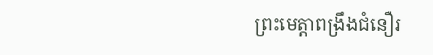ព្រះមេត្តាពង្រឹងជំនឿរ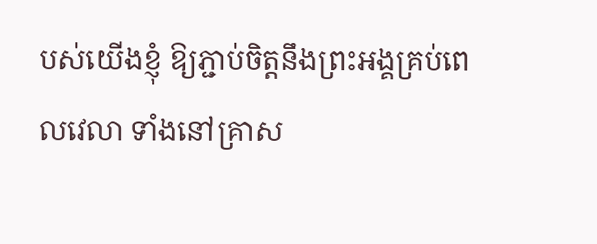បស់យើងខ្ញុំ ឱ្យភ្ជាប់ចិត្តនឹងព្រះអង្គគ្រប់ពេលវេលា ទាំងនៅគ្រាស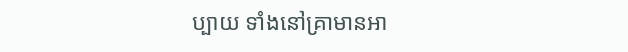ប្បាយ ទាំងនៅគ្រាមានអា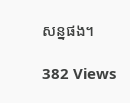សន្នផង។

382 Views